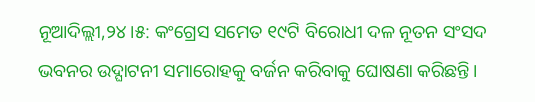ନୂଆଦିଲ୍ଲୀ,୨୪।୫: କଂଗ୍ରେସ ସମେତ ୧୯ଟି ବିରୋଧୀ ଦଳ ନୂତନ ସଂସଦ ଭବନର ଉଦ୍ଘାଟନୀ ସମାରୋହକୁ ବର୍ଜନ କରିବାକୁ ଘୋଷଣା କରିଛନ୍ତି।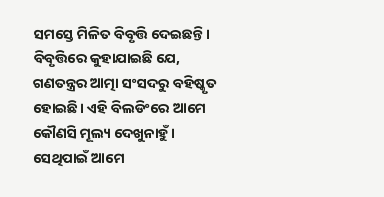ସମସ୍ତେ ମିଳିତ ବିବୃତ୍ତି ଦେଇଛନ୍ତି। ବିବୃତ୍ତିରେ କୁହାଯାଇଛି ଯେ, ଗଣତନ୍ତ୍ରର ଆତ୍ମା ସଂସଦରୁ ବହିଷ୍କୃତ ହୋଇଛି। ଏହି ବିଲଡିଂରେ ଆମେ କୌଣସି ମୂଲ୍ୟ ଦେଖୁନାହୁଁ । ସେଥିପାଇଁ ଆମେ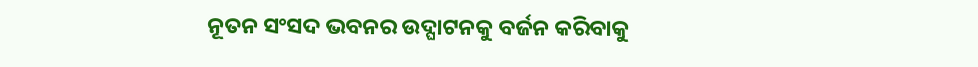ନୂତନ ସଂସଦ ଭବନର ଉଦ୍ଘାଟନକୁ ବର୍ଜନ କରିବାକୁ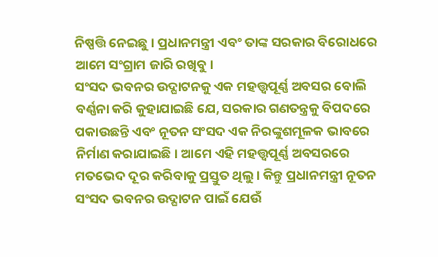ନିଷ୍ପତ୍ତି ନେଇଛୁ। ପ୍ରଧାନମନ୍ତ୍ରୀ ଏବଂ ତାଙ୍କ ସରକାର ବିରୋଧରେ ଆମେ ସଂଗ୍ରାମ ଜାରି ରଖିବୁ।
ସଂସଦ ଭବନର ଉଦ୍ଘାଟନକୁ ଏକ ମହତ୍ତ୍ୱପୂର୍ଣ୍ଣ ଅବସର ବୋଲି ବର୍ଣ୍ଣନା କରି କୁହାଯାଇଛି ଯେ, ସରକାର ଗଣତନ୍ତ୍ରକୁ ବିପଦରେ ପକାଉଛନ୍ତି ଏବଂ ନୂତନ ସଂସଦ ଏକ ନିରଙ୍କୁଶମୂଳକ ଭାବରେ ନିର୍ମାଣ କରାଯାଇଛି। ଆମେ ଏହି ମହତ୍ତ୍ୱପୂର୍ଣ୍ଣ ଅବସରରେ ମତଭେଦ ଦୂର କରିବାକୁ ପ୍ରସ୍ତୁତ ଥିଲୁ। କିନ୍ତୁ ପ୍ରଧାନମନ୍ତ୍ରୀ ନୂତନ ସଂସଦ ଭବନର ଉଦ୍ଘାଟନ ପାଇଁ ଯେଉଁ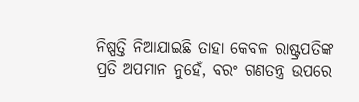ନିଷ୍ପତ୍ତି ନିଆଯାଇଛି ତାହା କେବଳ ରାଷ୍ଟ୍ରପତିଙ୍କ ପ୍ରତି ଅପମାନ ନୁହେଁ, ବରଂ ଗଣତନ୍ତ୍ର ଉପରେ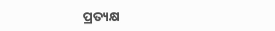ପ୍ରତ୍ୟକ୍ଷ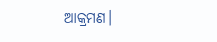ଆକ୍ରମଣ।